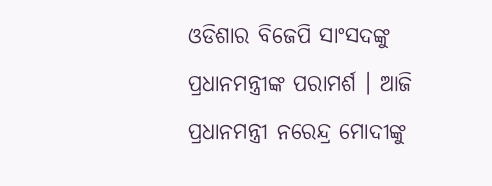ଓଡିଶାର ବିଜେପି ସାଂସଦଙ୍କୁ ପ୍ରଧାନମନ୍ତ୍ରୀଙ୍କ ପରାମର୍ଶ । ଆଜି ପ୍ରଧାନମନ୍ତ୍ରୀ ନରେନ୍ଦ୍ର ମୋଦୀଙ୍କୁ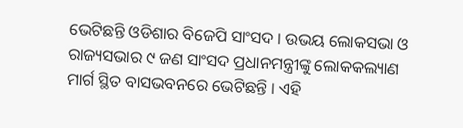ଭେଟିଛନ୍ତି ଓଡିଶାର ବିଜେପି ସାଂସଦ । ଉଭୟ ଲୋକସଭା ଓ ରାଜ୍ୟସଭାର ୯ ଜଣ ସାଂସଦ ପ୍ରଧାନମନ୍ତ୍ରୀଙ୍କୁ ଲୋକକଲ୍ୟାଣ ମାର୍ଗ ସ୍ଥିତ ବାସଭବନରେ ଭେଟିଛନ୍ତି । ଏହି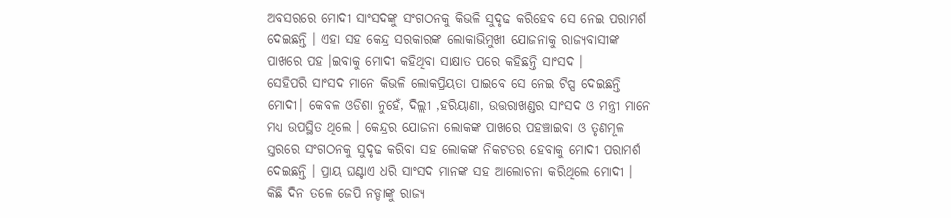ଅବସରରେ ମୋଦୀ ସାଂସଦଙ୍କୁ ସଂଗଠନକୁ କିଭଳି ସୁଦୃଢ କରିହେବ ସେ ନେଇ ପରାମର୍ଶ ଦେଇଛନ୍ତି । ଏହା ସହ କେନ୍ଦ୍ର ସରକାରଙ୍କ ଲୋକାଭିମୁଖୀ ଯୋଜନାକୁ ରାଜ୍ୟବାସୀଙ୍କ ପାଖରେ ପହ ।ଇବାକୁ ମୋଦୀ କହିଥିବା ସାକ୍ଷାତ ପରେ କହିଛନ୍ତି ସାଂସଦ ।
ସେହିପରି ସାଂସଦ ମାନେ କିଭଳି ଲୋକପ୍ରିୟତା ପାଇବେ ସେ ନେଇ ଟିପ୍ସ ଦେଇଛନ୍ତି ମୋଦୀ। କେବଳ ଓଡିଶା ନୁହେଁ, ଦିଲ୍ଲୀ ,ହରିୟାଣା, ଉତ୍ତରାଖଣ୍ଡର ସାଂସଦ ଓ ମନ୍ତ୍ରୀ ମାନେ ମଧ୍ୟ ଉପସ୍ଥିତ ଥିଲେ । କେନ୍ଦ୍ରର ଯୋଜନା ଲୋକଙ୍କ ପାଖରେ ପହଞ୍ଚାଇବା ଓ ତୃଣମୂଳ ସ୍ତରରେ ସଂଗଠନକୁ ସୁଦୃଢ କରିବା ସହ ଲୋକଙ୍କ ନିକଟତର ହେବାକୁ ମୋଦୀ ପରାମର୍ଶ ଦେଇଛନ୍ତି । ପ୍ରାୟ ଘଣ୍ଟାଏ ଧରି ସାଂସଦ ମାନଙ୍କ ସହ ଆଲୋଚନା କରିଥିଲେ ମୋଦୀ । କିଛି ଦିନ ତଳେ ଜେପି ନଡ୍ଡାଙ୍କୁ ରାଜ୍ୟ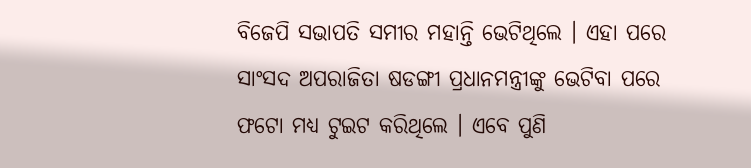ବିଜେପି ସଭାପତି ସମୀର ମହାନ୍ତି ଭେଟିଥିଲେ । ଏହା ପରେ ସାଂସଦ ଅପରାଜିତା ଷଡଙ୍ଗୀ ପ୍ରଧାନମନ୍ତ୍ରୀଙ୍କୁ ଭେଟିବା ପରେ ଫଟୋ ମଧ୍ୟ ଟୁଇଟ କରିଥିଲେ । ଏବେ ପୁଣି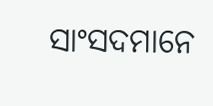ସାଂସଦମାନେ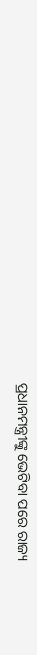ପ୍ରଧାନମନ୍ତ୍ରୀଙ୍କୁ ଭେଟିବା ପରେ ରାଜ୍ୟ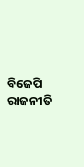ବିଜେପି ରାଜନୀତି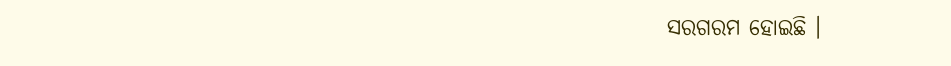ସରଗରମ ହୋଇଛି ।